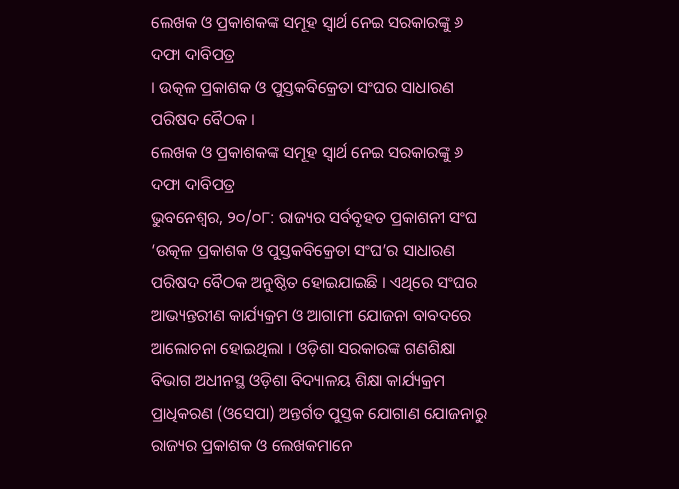ଲେଖକ ଓ ପ୍ରକାଶକଙ୍କ ସମୂହ ସ୍ୱାର୍ଥ ନେଇ ସରକାରଙ୍କୁ ୬ ଦଫା ଦାବିପତ୍ର
। ଉତ୍କଳ ପ୍ରକାଶକ ଓ ପୁସ୍ତକବିକ୍ରେତା ସଂଘର ସାଧାରଣ ପରିଷଦ ବୈଠକ ।
ଲେଖକ ଓ ପ୍ରକାଶକଙ୍କ ସମୂହ ସ୍ୱାର୍ଥ ନେଇ ସରକାରଙ୍କୁ ୬ ଦଫା ଦାବିପତ୍ର
ଭୁବନେଶ୍ୱର, ୨୦/୦୮: ରାଜ୍ୟର ସର୍ବବୃହତ ପ୍ରକାଶନୀ ସଂଘ ‘ଉତ୍କଳ ପ୍ରକାଶକ ଓ ପୁସ୍ତକବିକ୍ରେତା ସଂଘ’ର ସାଧାରଣ ପରିଷଦ ବୈଠକ ଅନୁଷ୍ଠିତ ହୋଇଯାଇଛି । ଏଥିରେ ସଂଘର ଆଭ୍ୟନ୍ତରୀଣ କାର୍ଯ୍ୟକ୍ରମ ଓ ଆଗାମୀ ଯୋଜନା ବାବଦରେ ଆଲୋଚନା ହୋଇଥିଲା । ଓଡ଼ିଶା ସରକାରଙ୍କ ଗଣଶିକ୍ଷା ବିଭାଗ ଅଧୀନସ୍ଥ ଓଡ଼ିଶା ବିଦ୍ୟାଳୟ ଶିକ୍ଷା କାର୍ଯ୍ୟକ୍ରମ ପ୍ରାଧିକରଣ (ଓସେପା) ଅନ୍ତର୍ଗତ ପୁସ୍ତକ ଯୋଗାଣ ଯୋଜନାରୁ ରାଜ୍ୟର ପ୍ରକାଶକ ଓ ଲେଖକମାନେ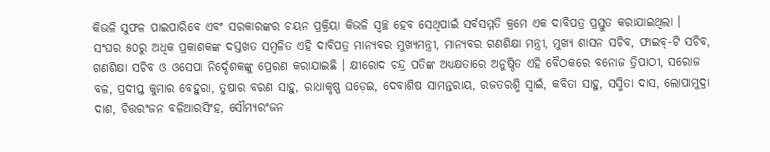କିଭଳି ସୁଫଳ ପାଇପାରିବେ ଏବଂ ସରକାରଙ୍କର ଚୟନ ପ୍ରକ୍ରିୟା କିଭଳି ସ୍ୱଚ୍ଛ ହେବ ସେଥିପାଇଁ ସର୍ବସମ୍ମତି କ୍ରମେ ଏକ ଦାବିପତ୍ର ପ୍ରସ୍ତୁତ କରାଯାଇଥିଲା ।
ସଂଘର ୫୦ରୁ ଅଧିକ ପ୍ରକାଶକଙ୍କ ଦସ୍ତଖତ ସମ୍ବଳିତ ଏହି ଦାବିପତ୍ର ମାନ୍ୟବର ମୁଖ୍ୟମନ୍ତ୍ରୀ, ମାନ୍ୟବର ଗଣଶିକ୍ଷା ମନ୍ତ୍ରୀ, ମୁଖ୍ୟ ଶାସନ ସଚିବ, ଫାଇବ୍-ଟି ସଚିବ, ଗଣଶିକ୍ଷା ସଚିବ ଓ ଓସେପା ନିର୍ଦ୍ଦେଶକଙ୍କୁ ପ୍ରେରଣ କରାଯାଇଛି । କ୍ଷୀରୋଦ ଚନ୍ଦ୍ର ପତିଙ୍କ ଅଧ୍ୟକ୍ଷତାରେ ଅନୁଷ୍ଠିତ ଏହି ବୈଠକରେ ବନୋଜ ତ୍ରିପାଠୀ, ସରୋଜ ବଳ, ପ୍ରଦୀପ୍ତ କୁମାର ବେହୁରା, ତୁଷାର ବରଣ ସାହୁ, ରାଧାକୃଷ୍ଣ ଘଡ଼େଇ, ଦେବାଶିଷ ସାମନ୍ତରାୟ, ରଜତରଶ୍ମି ସ୍ୱାଇଁ, କବିତା ସାହୁ, ସସ୍ମିତା ଦାସ, ଲୋପାମୁଦ୍ରା ଦାଶ, ଚିତ୍ତରଂଜନ ବଳିଆରସିଂହ, ସୌମ୍ୟରଂଜନ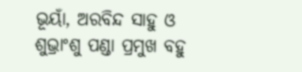ଭୂୟାଁ, ଅରବିନ୍ଦ ସାହୁ ଓ ଶୁଭ୍ରାଂଶୁ ପଣ୍ଡା ପ୍ରମୁଖ ବହୁ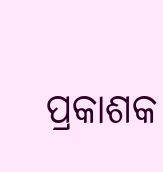ପ୍ରକାଶକ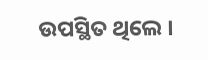ଉପସ୍ଥିତ ଥିଲେ ।